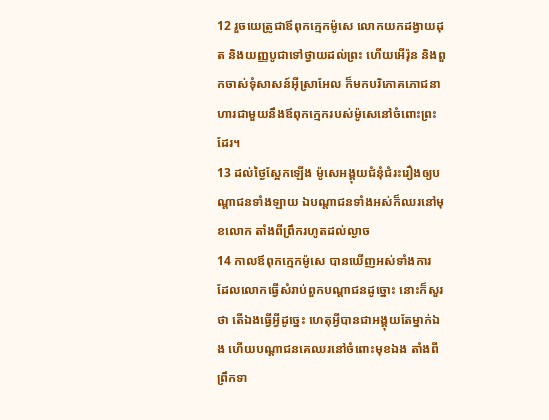12 រួចយេត្រូជាឪពុកក្មេកម៉ូសេ លោកយកដង្វាយដុត និងយញ្ញបូជាទៅថ្វាយដល់ព្រះ ហើយអើរ៉ុន និងពួកចាស់ទុំសាសន៍អ៊ីស្រាអែល ក៏មកបរិភោគភោជនាហារជាមួយនឹងឪពុកក្មេករបស់ម៉ូសេនៅចំពោះព្រះដែរ។
13 ដល់ថ្ងៃស្អែកឡើង ម៉ូសេអង្គុយជំនុំជំរះរឿងឲ្យបណ្តាជនទាំងឡាយ ឯបណ្តាជនទាំងអស់ក៏ឈរនៅមុខលោក តាំងពីព្រឹករហូតដល់ល្ងាច
14 កាលឪពុកក្មេកម៉ូសេ បានឃើញអស់ទាំងការ ដែលលោកធ្វើសំរាប់ពួកបណ្តាជនដូច្នោះ នោះក៏សួរថា តើឯងធ្វើអ្វីដូច្នេះ ហេតុអ្វីបានជាអង្គុយតែម្នាក់ឯង ហើយបណ្តាជនគេឈរនៅចំពោះមុខឯង តាំងពីព្រឹកទា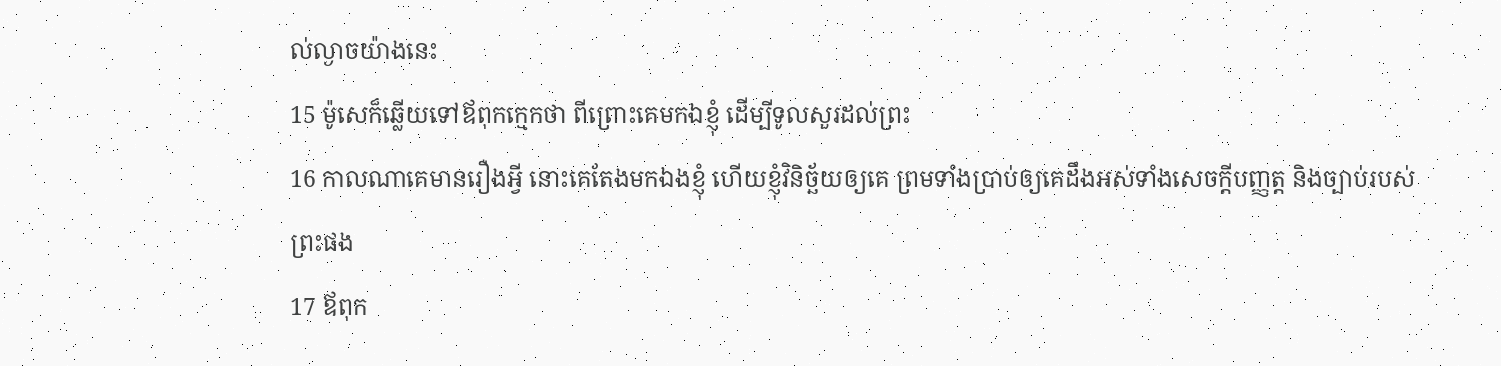ល់ល្ងាចយ៉ាងនេះ
15 ម៉ូសេក៏ឆ្លើយទៅឪពុកក្មេកថា ពីព្រោះគេមកឯខ្ញុំ ដើម្បីទូលសួរដល់ព្រះ
16 កាលណាគេមានរឿងអ្វី នោះគេតែងមកឯងខ្ញុំ ហើយខ្ញុំវិនិច្ឆ័យឲ្យគេ ព្រមទាំងប្រាប់ឲ្យគេដឹងអស់ទាំងសេចក្ដីបញ្ញត្ត និងច្បាប់របស់ព្រះផង
17 ឪពុក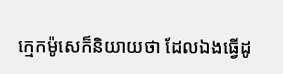ក្មេកម៉ូសេក៏និយាយថា ដែលឯងធ្វើដូ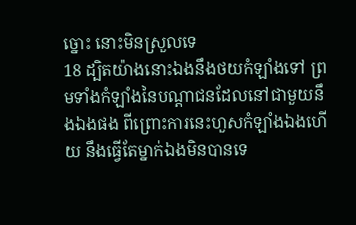ច្នោះ នោះមិនស្រួលទេ
18 ដ្បិតយ៉ាងនោះឯងនឹងថយកំឡាំងទៅ ព្រមទាំងកំឡាំងនៃបណ្តាជនដែលនៅជាមួយនឹងឯងផង ពីព្រោះការនេះហួសកំឡាំងឯងហើយ នឹងធ្វើតែម្នាក់ឯងមិនបានទេ